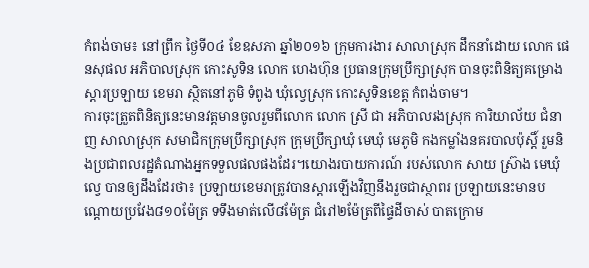កំពង់ចាម៖ នៅព្រឹក ថ្ងៃទី០៤ ខែឧសភា ឆ្នាំ២០១៦ ក្រុមការងារ សាលាស្រុក ដឹកនាំដោយ លោក ផេនសុផល អភិបាលស្រុក កោះសូទិន លោក ហេងហ៊ុន ប្រធានក្រុមប្រឹក្សាស្រុក បានចុះពិនិត្យគម្រោងស្ដារប្រឡាយ ខេមរា ស្ថិតនៅភូមិ ទំពូង ឃុំល្វេស្រុក កោះសូទិនខេត្ត កំពង់ចាម។
ការចុះត្រួតពិនិត្យនេះមានវត្តមានចូលរួមពីលោក លោក ស្រី ជា អភិបាលរងស្រុក ការិយាល័យ ជំនាញ សាលាស្រុក សមាជិកក្រុមប្រឹក្សាស្រុក ក្រុមប្រឹក្សាឃុំ មេឃុំ មេភូមិ កងកម្លាំងនគរបាលប៉ុស្តិ៍ រួមនិងប្រជាពលរដ្ឋតំណាងអ្នកទទួលផលផងដែរ។យោងរបាយការណ៍ របស់លោក សាយ ស្រ៊ាង មេឃុំល្វេ បានឲ្យដឹងដែរថា៖ ប្រឡាយខេមរាត្រូវបានស្តារឡើងវិញនឹងរួចជាស្ថាពរ ប្រឡាយនេះមានបណ្តោយប្រវែង៨១០ម៉ែត្រ ទទឹងមាត់លើ៨ម៉ែត្រ ជំរៅ២ម៉ែត្រពីផ្ទៃដីចាស់ បាតក្រោម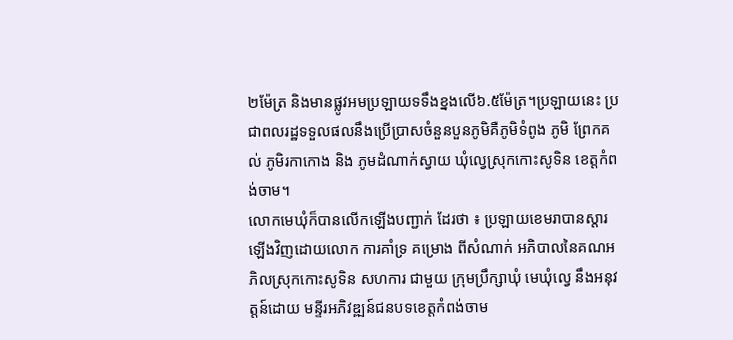២ម៉ែត្រ និងមានផ្លូវអមប្រឡាយទទឹងខ្នងលើ៦.៥ម៉ែត្រ។ប្រឡាយនេះ ប្រជាពលរដ្ឋទទួលផលនឹងប្រើប្រាសចំនួនបួនភូមិគឺភូមិទំពូង ភូមិ ព្រែកគល់ ភូមិរកាកោង និង ភូមដំណាក់ស្វាយ ឃុំល្វេស្រុកកោះសូទិន ខេត្តកំពង់ចាម។
លោកមេឃុំក៏បានលើកឡើងបញ្ជាក់ ដែរថា ៖ ប្រឡាយខេមរាបានស្តារឡើងវិញដោយលោក ការគាំទ្រ គម្រោង ពីសំណាក់ អភិបាលនៃគណអភិលស្រុកកោះសូទិន សហការ ជាមួយ ក្រុមប្រឹក្សាឃុំ មេឃុំល្វេ នឹងអនុវត្តន៍ដោយ មន្ទីរអភិវឌ្ឍន៍ជនបទខេត្តកំពង់ចាម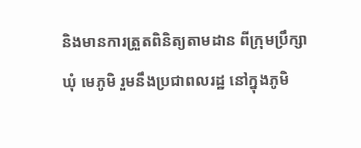និងមានការត្រួតពិនិត្យតាមដាន ពីក្រុមប្រឹក្សា ឃុំ មេភូមិ រួមនឹងប្រជាពលរដ្ឋ នៅក្នុងភូមិ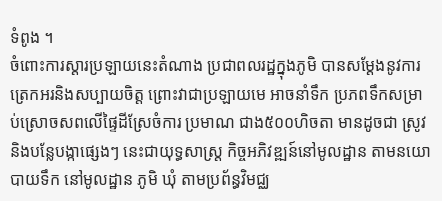ទំពូង ។
ចំពោះការស្ដារប្រឡាយនេះតំណាង ប្រជាពលរដ្ឋក្នុងភូមិ បានសម្ដែងនូវការត្រេកអរនិងសប្បាយចិត្ត ព្រោះវាជាប្រឡាយមេ អាចនាំទឹក ប្រភពទឹកសម្រាប់ស្រោចសពលើផ្ទៃដីស្រែចំការ ប្រមាណ ជាង៥០០ហិចតា មានដូចជា ស្រូវ និងបន្លែបង្កាផ្សេងៗ នេះជាយុទ្ធសាស្ត្រ កិច្ចអភិវឌ្ឍន៍នៅមូលដ្ឋាន តាមនយោបាយទឹក នៅមូលដ្ឋាន ភូមិ ឃុំ តាមប្រព័ន្ធវិមជ្ឈ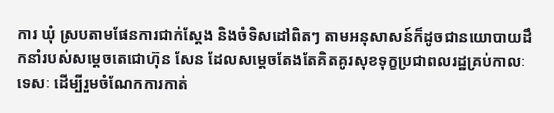ការ ឃុំ ស្របតាមផែនការជាក់ស្ដែង និងចំទិសដៅពិតៗ តាមអនុសាសន៍ក៏ដូចជានយោបាយដឹកនាំរបស់សម្ដេចតេជោហ៊ុន សែន ដែលសម្ដេចតែងតែគិតគូរសុខទុក្ខប្រជាពលរដ្ឋគ្រប់កាលៈទេសៈ ដើម្បីរួមចំណែកការកាត់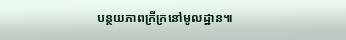បន្ថយភាពក្រីក្រនៅមូលដ្ឋាន៕